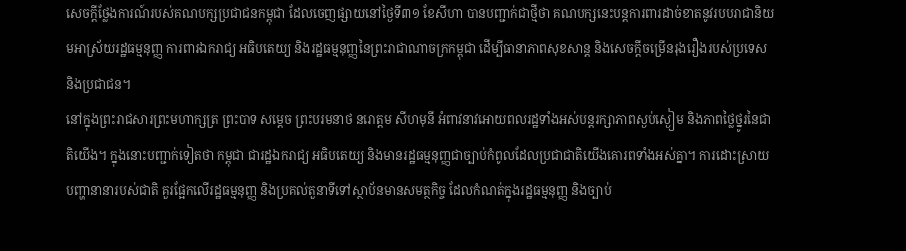សេចក្ដីថ្លែងការណ៍របស់គណបក្សប្រជាជនកម្ពុជា ដែលចេញផ្សាយនៅថ្ងៃទី៣១ ខែសីហា បានបញ្ជាក់ជាថ្មីថា គណបក្សនេះបន្តការពារដាច់ខាតនូវរបបរាជានិយមអាស្រ័យរដ្ឋធម្មនុញ្ញ ការពារឯករាជ្យ អធិបតេយ្យ និងរដ្ឋធម្មនុញ្ញនៃព្រះរាជាណាចក្រកម្ពុជា ដើម្បីធានាភាពសុខសាន្ត និងសេចក្ដីចម្រើនរុងរឿងរបស់ប្រទេស និងប្រជាជន។
នៅក្នុងព្រះរាជសារព្រះមហាក្សត្រ ព្រះបាទ សម្ដេច ព្រះបរមនាថ នរោត្តម សីហមុនី អំពាវនាវអោយពលរដ្ឋទាំងអស់បន្តរក្សាភាពស្ងប់ស្ងៀម និងភាពថ្លៃថ្នូរនៃជាតិយើង។ ក្នុងនោះបញ្ជាក់ទៀតថា កម្ពុជា ជារដ្ឋឯករាជ្យ អធិបតេយ្យ និងមានរដ្ឋធម្មនុញ្ញជាច្បាប់កំពូលដែលប្រជាជាតិយើងគោរពទាំងអស់គ្នា។ ការដោះស្រាយបញ្ហានានារបស់ជាតិ គួរផ្អែកលើរដ្ឋធម្មនុញ្ញ និងប្រគល់តួនាទីទៅស្ថាប័នមានសមត្ថកិច្ច ដែលកំណត់ក្នុងរដ្ឋធម្មនុញ្ញ និងច្បាប់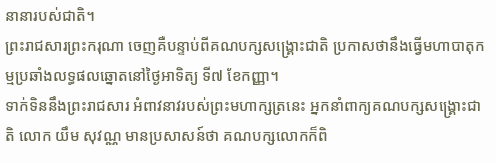នានារបស់ជាតិ។
ព្រះរាជសារព្រះករុណា ចេញគឺបន្ទាប់ពីគណបក្សសង្គ្រោះជាតិ ប្រកាសថានឹងធ្វើមហាបាតុកម្មប្រឆាំងលទ្ធផលឆ្នោតនៅថ្ងៃអាទិត្យ ទី៧ ខែកញ្ញា។
ទាក់ទិននឹងព្រះរាជសារ អំពាវនាវរបស់ព្រះមហាក្សត្រនេះ អ្នកនាំពាក្យគណបក្សសង្គ្រោះជាតិ លោក យឹម សុវណ្ណ មានប្រសាសន៍ថា គណបក្សលោកក៏ពិ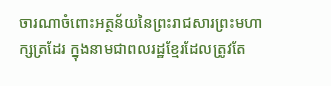ចារណាចំពោះអត្ថន័យនៃព្រះរាជសារព្រះមហាក្សត្រដែរ ក្នុងនាមជាពលរដ្ឋខ្មែរដែលត្រូវតែ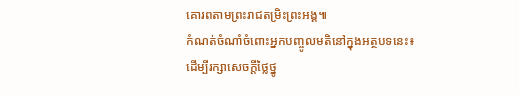គោរពតាមព្រះរាជតម្រិះព្រះអង្គ៕
កំណត់ចំណាំចំពោះអ្នកបញ្ចូលមតិនៅក្នុងអត្ថបទនេះ៖
ដើម្បីរក្សាសេចក្ដីថ្លៃថ្នូ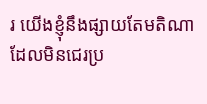រ យើងខ្ញុំនឹងផ្សាយតែមតិណា ដែលមិនជេរប្រ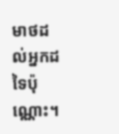មាថដល់អ្នកដទៃប៉ុណ្ណោះ។